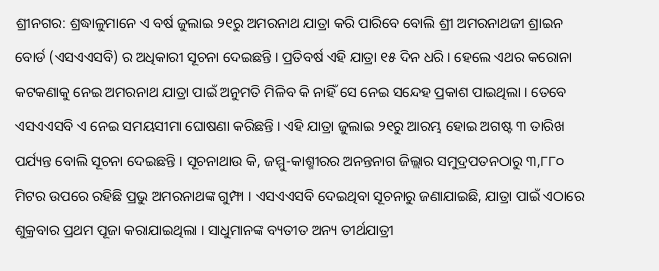ଶ୍ରୀନଗର: ଶ୍ରଦ୍ଧାଳୁମାନେ ଏ ବର୍ଷ ଜୁଲାଇ ୨୧ରୁ ଅମରନାଥ ଯାତ୍ରା କରି ପାରିବେ ବୋଲି ଶ୍ରୀ ଅମରନାଥଜୀ ଶ୍ରାଇନ ବୋର୍ଡ (ଏସଏଏସବି) ର ଅଧିକାରୀ ସୂଚନା ଦେଇଛନ୍ତି । ପ୍ରତିବର୍ଷ ଏହି ଯାତ୍ରା ୧୫ ଦିନ ଧରି । ହେଲେ ଏଥର କରୋନା କଟକଣାକୁ ନେଇ ଅମରନାଥ ଯାତ୍ରା ପାଇଁ ଅନୁମତି ମିଳିବ କି ନାହିଁ ସେ ନେଇ ସନ୍ଦେହ ପ୍ରକାଶ ପାଇଥିଲା । ତେବେ ଏସଏଏସବି ଏ ନେଇ ସମୟସୀମା ଘୋଷଣା କରିଛନ୍ତି । ଏହି ଯାତ୍ରା ଜୁଲାଇ ୨୧ରୁ ଆରମ୍ଭ ହୋଇ ଅଗଷ୍ଟ ୩ ତାରିଖ ପର୍ଯ୍ୟନ୍ତ ବୋଲି ସୂଚନା ଦେଇଛନ୍ତି । ସୂଚନାଥାଉ କି, ଜମ୍ମୁ-କାଶ୍ମୀରର ଅନନ୍ତନାଗ ଜିଲ୍ଲାର ସମୁଦ୍ରପତନଠାରୁ ୩,୮୮୦ ମିଟର ଉପରେ ରହିଛି ପ୍ରଭୁ ଅମରନାଥଙ୍କ ଗୁମ୍ଫା । ଏସଏଏସବି ଦେଇଥିବା ସୂଚନାରୁ ଜଣାଯାଇଛି, ଯାତ୍ରା ପାଇଁ ଏଠାରେ ଶୁକ୍ରବାର ପ୍ରଥମ ପୂଜା କରାଯାଇଥିଲା । ସାଧୁମାନଙ୍କ ବ୍ୟତୀତ ଅନ୍ୟ ତୀର୍ଥଯାତ୍ରୀ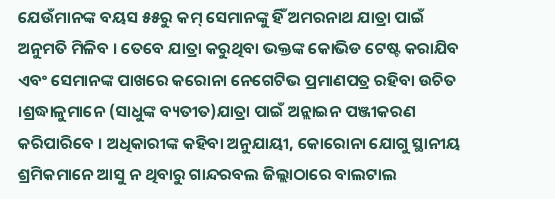ଯେଉଁମାନଙ୍କ ବୟସ ୫୫ରୁ କମ୍ ସେମାନଙ୍କୁ ହିଁ ଅମରନାଥ ଯାତ୍ରା ପାଇଁ ଅନୁମତି ମିଳିବ । ତେବେ ଯାତ୍ରା କରୁଥିବା ଭକ୍ତଙ୍କ କୋଭିଡ ଟେଷ୍ଟ କରାଯିବ ଏବଂ ସେମାନଙ୍କ ପାଖରେ କରୋନା ନେଗେଟିଭ ପ୍ରମାଣପତ୍ର ରହିବା ଉଚିତ ।ଶ୍ରଦ୍ଧାଳୁମାନେ (ସାଧୁଙ୍କ ବ୍ୟତୀତ)ଯାତ୍ରା ପାଇଁ ଅନ୍ଲାଇନ ପଞ୍ଜୀକରଣ କରିପାରିବେ । ଅଧିକାରୀଙ୍କ କହିବା ଅନୁଯାୟୀ, କୋରୋନା ଯୋଗୁ ସ୍ଥାନୀୟ ଶ୍ରମିକମାନେ ଆସୁ ନ ଥିବାରୁ ଗାନ୍ଦରବଲ ଜିଲ୍ଲାଠାରେ ବାଲଟାଲ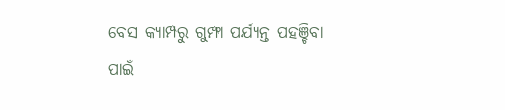ବେସ କ୍ୟାମ୍ପରୁ ଗୁମ୍ଫା ପର୍ଯ୍ୟନ୍ତ ପହଞ୍ଚିବା ପାଇଁ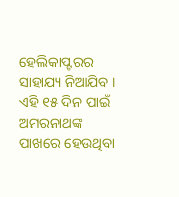ହେଲିକାପ୍ଟରର ସାହାଯ୍ୟ ନିଆଯିବ । ଏହି ୧୫ ଦିନ ପାଇଁ ଅମରନାଥଙ୍କ ପାଖରେ ହେଉଥିବା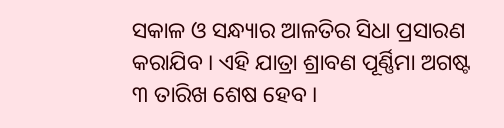ସକାଳ ଓ ସନ୍ଧ୍ୟାର ଆଳତିର ସିଧା ପ୍ରସାରଣ କରାଯିବ । ଏହି ଯାତ୍ରା ଶ୍ରାବଣ ପୂର୍ଣ୍ଣିମା ଅଗଷ୍ଟ ୩ ତାରିଖ ଶେଷ ହେବ ।